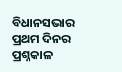ବିଧାନସଭାର ପ୍ରଥମ ଦିନର ପ୍ରଶ୍ନକାଳ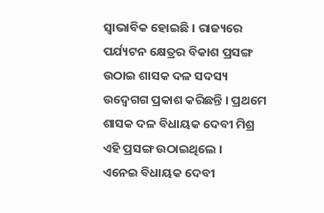ସ୍ୱାଭାବିକ ହୋଇଛି । ରାଜ୍ୟରେ ପର୍ଯ୍ୟଟନ କ୍ଷେତ୍ରର ବିକାଶ ପ୍ରସଙ୍ଗ ଉଠାଇ ଶାସକ ଦଳ ସଦସ୍ୟ ଉଦ୍ବେଗଗ ପ୍ରକାଶ କରିଛନ୍ତି । ପ୍ରଥମେ ଶାସକ ଦଳ ବିଧାୟକ ଦେବୀ ମିଶ୍ର ଏହି ପ୍ରସଙ୍ଗ ଉଠାଇଥିଲେ ।
ଏନେଇ ବିଧାୟକ ଦେବୀ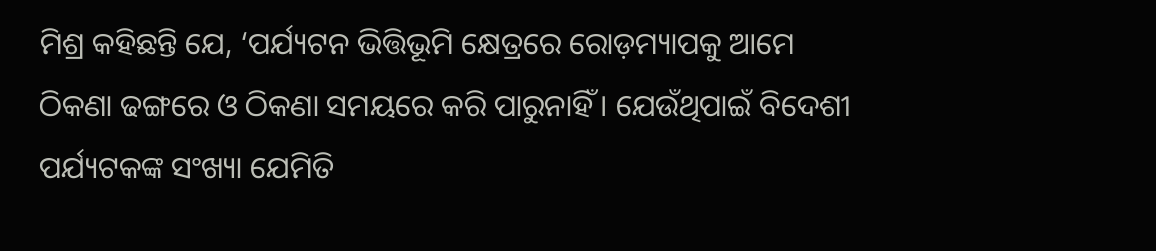ମିଶ୍ର କହିଛନ୍ତି ଯେ, ‘ପର୍ଯ୍ୟଟନ ଭିତ୍ତିଭୂମି କ୍ଷେତ୍ରରେ ରୋଡ଼ମ୍ୟାପକୁ ଆମେ ଠିକଣା ଢଙ୍ଗରେ ଓ ଠିକଣା ସମୟରେ କରି ପାରୁନାହିଁ । ଯେଉଁଥିପାଇଁ ବିଦେଶୀ ପର୍ଯ୍ୟଟକଙ୍କ ସଂଖ୍ୟା ଯେମିତି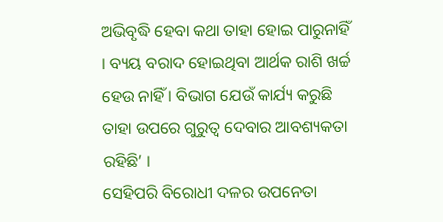ଅଭିବୃଦ୍ଧି ହେବା କଥା ତାହା ହୋଇ ପାରୁନାହିଁ । ବ୍ୟୟ ବରାଦ ହୋଇଥିବା ଆର୍ଥକ ରାଶି ଖର୍ଚ୍ଚ ହେଉ ନାହିଁ । ବିଭାଗ ଯେଉଁ କାର୍ଯ୍ୟ କରୁଛି ତାହା ଉପରେ ଗୁରୁତ୍ୱ ଦେବାର ଆବଶ୍ୟକତା ରହିଛି’ ।
ସେହିପରି ବିରୋଧୀ ଦଳର ଉପନେତା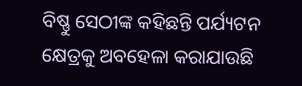ବିଷ୍ଣୁ ସେଠୀଙ୍କ କହିଛନ୍ତି ପର୍ଯ୍ୟଟନ କ୍ଷେତ୍ରକୁ ଅବହେଳା କରାଯାଉଛି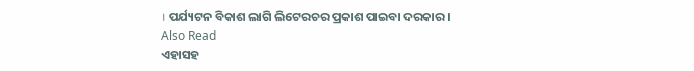। ପର୍ଯ୍ୟଟନ ବିକାଶ ଲାଗି ଲିଟେରଚର ପ୍ରକାଶ ପାଇବା ଦରକାର ।
Also Read
ଏହାସହ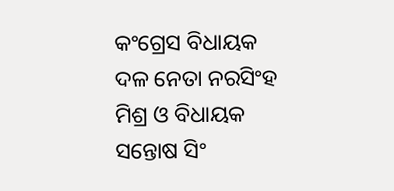କଂଗ୍ରେସ ବିଧାୟକ ଦଳ ନେତା ନରସିଂହ ମିଶ୍ର ଓ ବିଧାୟକ ସନ୍ତୋଷ ସିଂ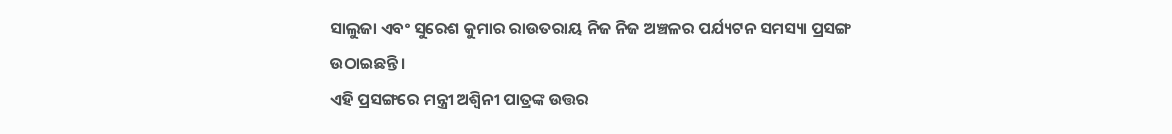ସାଲୁଜା ଏବଂ ସୁରେଶ କୁମାର ରାଉତରାୟ ନିଜ ନିଜ ଅଞ୍ଚଳର ପର୍ଯ୍ୟଟନ ସମସ୍ୟା ପ୍ରସଙ୍ଗ ଉଠାଇଛନ୍ତି ।
ଏହି ପ୍ରସଙ୍ଗରେ ମନ୍ତ୍ରୀ ଅଶ୍ୱିନୀ ପାତ୍ରଙ୍କ ଉତ୍ତର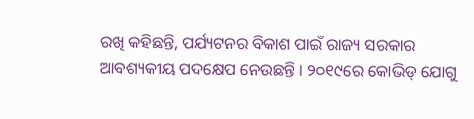ରଖି କହିଛନ୍ତି, ପର୍ଯ୍ୟଟନର ବିକାଶ ପାଇଁ ରାଜ୍ୟ ସରକାର ଆବଶ୍ୟକୀୟ ପଦକ୍ଷେପ ନେଉଛନ୍ତି । ୨୦୧୯ରେ କୋଭିଡ୍ ଯୋଗୁ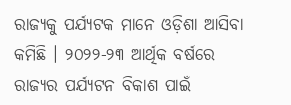ରାଜ୍ୟକୁ ପର୍ଯ୍ୟଟକ ମାନେ ଓଡ଼ିଶା ଆସିବା କମିଛି । ୨୦୨୨-୨୩ ଆର୍ଥିକ ବର୍ଷରେ ରାଜ୍ୟର ପର୍ଯ୍ୟଟନ ବିକାଶ ପାଇଁ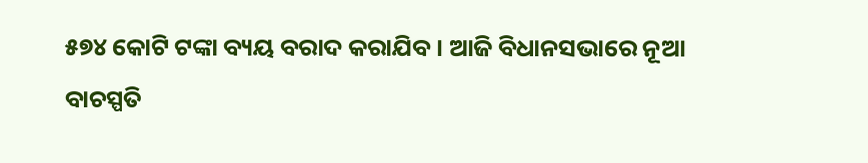୫୭୪ କୋଟି ଟଙ୍କା ବ୍ୟୟ ବରାଦ କରାଯିବ । ଆଜି ବିଧାନସଭାରେ ନୂଆ ବାଚସ୍ପତି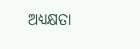ଅଧ୍ୟକ୍ଷତା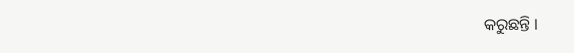କରୁଛନ୍ତି ।